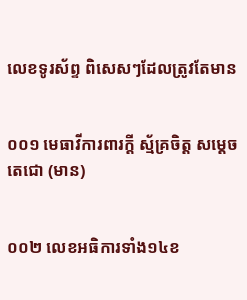លេខទូរស័ព្ទ ពិសេសៗដែលត្រូវតែមាន


០០១ មេធាវីការពារក្តី ស្ម័គ្រចិត្ត សម្តេចតេជោ (មាន)


០០២ លេខអធិការទាំង១៤ខ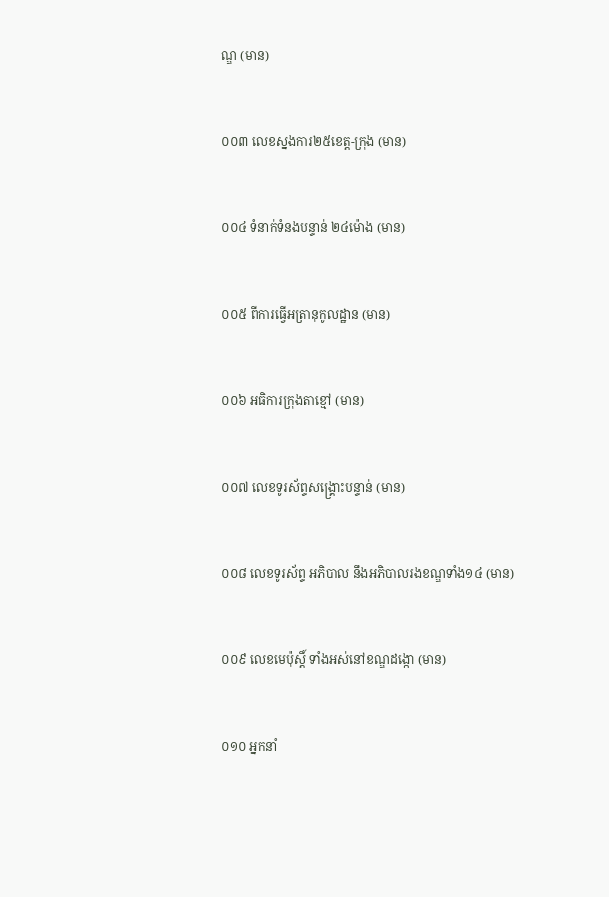ណ្ឌ (មាន)


០០៣ លេខស្នងការ២៥ខេត្ត-ក្រុង (មាន)


០០៤ ទំនាក់ទំនងបន្ទាន់ ២៤ម៉ោង (មាន)


០០៥ ពីការធ្វើអត្រានុកូលដ្ឋាន (មាន)


០០៦ អធិការក្រុងតាខ្មៅ (មាន)


០០៧ លេខទូរស័ព្ទសង្គ្រោះបន្ទាន់ (មាន)


០០៨ លេខទូរស័ព្ទ អភិបាល នឹងអភិបាលរងខណ្ឌទាំង១៤ (មាន)


០០៩ លេខមេប៉ុស្តិ៍ ទាំងអស់នៅខណ្ឌដង្កោ (មាន)


០១០ អ្នកនាំ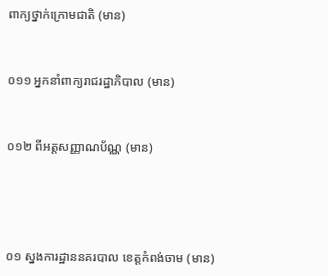ពាក្យថ្នាក់ក្រោមជាតិ (មាន)


០១១ អ្នកនាំពាក្យរាជរដ្ឋាភិបាល (មាន)


០១២ ពីអត្តសញ្ញាណប័ណ្ណ (មាន)




០១ ស្នងការដ្ឋាននគរបាល ខេត្តកំពង់ចាម (មាន)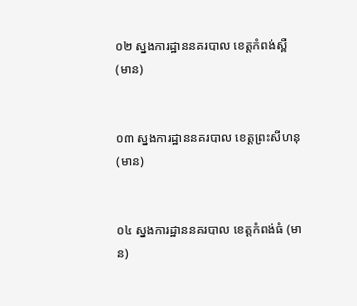០២ ស្នងការដ្ឋាននគរបាល ខេត្តកំពង់ស្ពឺ (មាន)


០៣ ស្នងការដ្ឋាននគរបាល ខេត្តព្រះសីហនុ (មាន)


០៤ ស្នងការដ្ឋាននគរបាល ខេត្តកំពង់ធំ (មាន)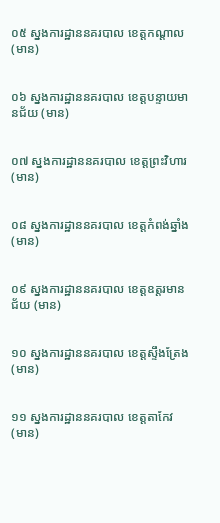០៥ ស្នងការដ្ឋាននគរបាល ខេត្តកណ្តាល (មាន)


០៦ ស្នងការដ្ឋាននគរបាល ខេត្តបន្ទាយមានជ័យ (មាន)


០៧ ស្នងការដ្ឋាននគរបាល ខេត្តព្រះវិហារ (មាន)


០៨ ស្នងការដ្ឋាននគរបាល ខេត្តកំពង់ឆ្នាំង (មាន)


០៩ ស្នងការដ្ឋាននគរបាល ខេត្តឧត្តរមានជ័យ (មាន)


១០ ស្នងការដ្ឋាននគរបាល ខេត្តស្ទឹងត្រែង (មាន)


១១ ស្នងការដ្ឋាននគរបាល ខេត្តតាកែវ (មាន)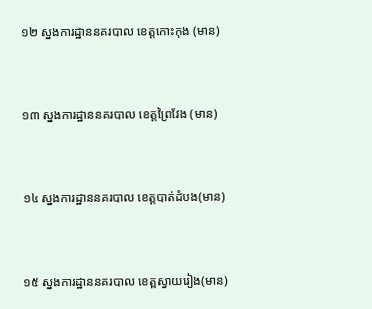១២ ស្នងការដ្ឋាននគរបាល ខេត្តកោះកុង (មាន)


១៣ ស្នងការដ្ឋាននគរបាល ខេត្តព្រៃវែង (មាន)


១៤ ស្នងការដ្ឋាននគរបាល ខេត្តបាត់ដំបង(មាន)


១៥ ស្នងការដ្ឋាននគរបាល ខេត្ពស្វាយរៀង(មាន)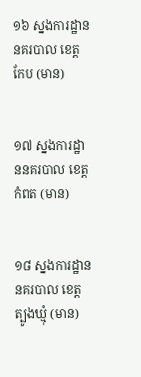១៦ ស្នងការដ្ឋាននគរបាល ខេត្តកែប (មាន)


១៧ ស្នងការដ្ឋាននគរបាល ខេត្តកំពត (មាន)


១៨ ស្នងការដ្ឋាននគរបាល ខេត្តត្បូងឃ្មុំ (មាន)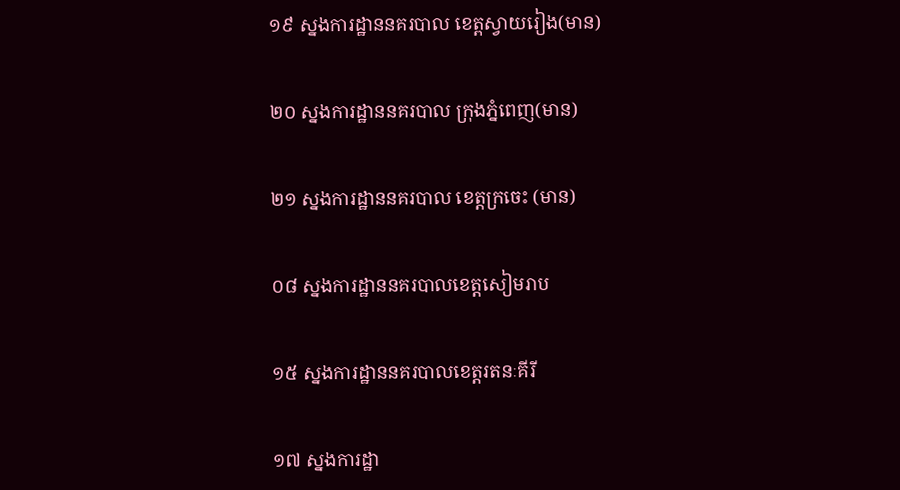១៩ ស្នងការដ្ឋាននគរបាល ខេត្ពស្វាយរៀង(មាន)


២០ ស្នងការដ្ឋាននគរបាល ក្រុងភ្នំពេញ(មាន)


២១ ស្នងការដ្ឋាននគរបាល ខេត្តក្រចេះ (មាន)


០៨ ស្នងការដ្ឋាននគរបាលខេត្តសៀមរាប


១៥ ស្នងការដ្ឋាននគរបាលខេត្តរតនៈគីរី


១៧ ស្នងការដ្ឋា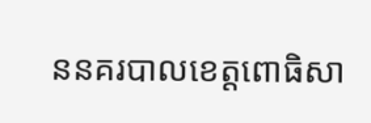ននគរបាលខេត្តពោធិសា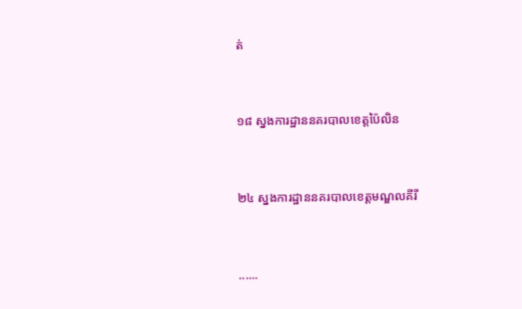ត់


១៨ ស្នងការដ្ឋាននគរបាលខេត្តប៉ៃលិន


២៤ ស្នងការដ្ឋាននគរបាលខេត្តមណ្ឌលគីរី


......